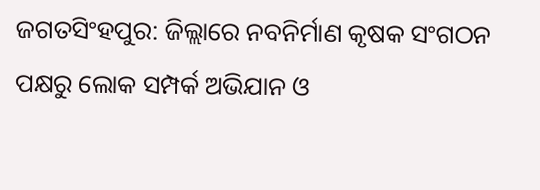ଜଗତସିଂହପୁର: ଜିଲ୍ଲାରେ ନବନିର୍ମାଣ କୃଷକ ସଂଗଠନ ପକ୍ଷରୁ ଲୋକ ସମ୍ପର୍କ ଅଭିଯାନ ଓ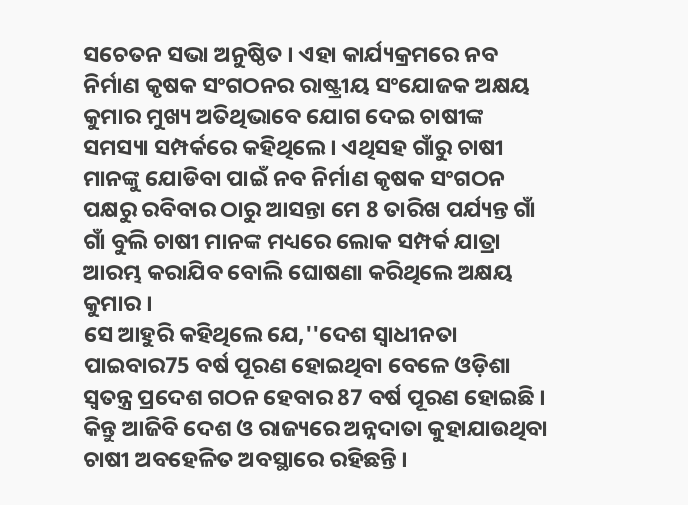ସଚେତନ ସଭା ଅନୁଷ୍ଠିତ । ଏହା କାର୍ଯ୍ୟକ୍ରମରେ ନବ ନିର୍ମାଣ କୃଷକ ସଂଗଠନର ରାଷ୍ଟ୍ରୀୟ ସଂଯୋଜକ ଅକ୍ଷୟ କୁମାର ମୁଖ୍ୟ ଅତିଥିଭାବେ ଯୋଗ ଦେଇ ଚାଷୀଙ୍କ ସମସ୍ୟା ସମ୍ପର୍କରେ କହିଥିଲେ । ଏଥିସହ ଗାଁରୁ ଚାଷୀ ମାନଙ୍କୁ ଯୋଡିବା ପାଇଁ ନବ ନିର୍ମାଣ କୃଷକ ସଂଗଠନ ପକ୍ଷରୁ ରବିବାର ଠାରୁ ଆସନ୍ତା ମେ 8 ତାରିଖ ପର୍ଯ୍ୟନ୍ତ ଗାଁ ଗାଁ ବୁଲି ଚାଷୀ ମାନଙ୍କ ମଧ୍ୟରେ ଲୋକ ସମ୍ପର୍କ ଯାତ୍ରା ଆରମ୍ଭ କରାଯିବ ବୋଲି ଘୋଷଣା କରିଥିଲେ ଅକ୍ଷୟ କୁମାର ।
ସେ ଆହୁରି କହିଥିଲେ ଯେ,''ଦେଶ ସ୍ୱାଧୀନତା ପାଇବାର75 ବର୍ଷ ପୂରଣ ହୋଇଥିବା ବେଳେ ଓଡ଼ିଶା ସ୍ବତନ୍ତ୍ର ପ୍ରଦେଶ ଗଠନ ହେବାର 87 ବର୍ଷ ପୂରଣ ହୋଇଛି । କିନ୍ତୁ ଆଜିବି ଦେଶ ଓ ରାଜ୍ୟରେ ଅନ୍ନଦାତା କୁହାଯାଉଥିବା ଚାଷୀ ଅବହେଳିତ ଅବସ୍ଥାରେ ରହିଛନ୍ତି ।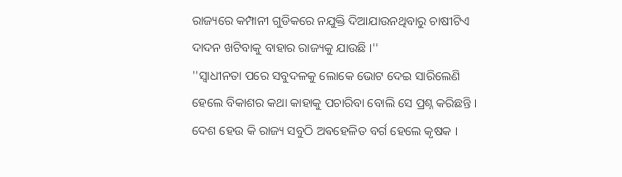ରାଜ୍ୟରେ କମ୍ପାନୀ ଗୁଡିକରେ ନଯୁକ୍ତି ଦିଆଯାଉନଥିବାରୁ ଚାଷୀଟିଏ ଦାଦନ ଖଟିବାକୁ ବାହାର ରାଜ୍ୟକୁ ଯାଉଛି ।''
''ସ୍ୱାଧୀନତା ପରେ ସବୁଦଳକୁ ଲୋକେ ଭୋଟ ଦେଇ ସାରିଲେଣି ହେଲେ ବିକାଶର କଥା କାହାକୁ ପଚାରିବା ବୋଲି ସେ ପ୍ରଶ୍ନ କରିଛନ୍ତି । ଦେଶ ହେଉ କି ରାଜ୍ୟ ସବୁଠି ଅଵହେଳିତ ବର୍ଗ ହେଲେ କୃଷକ ।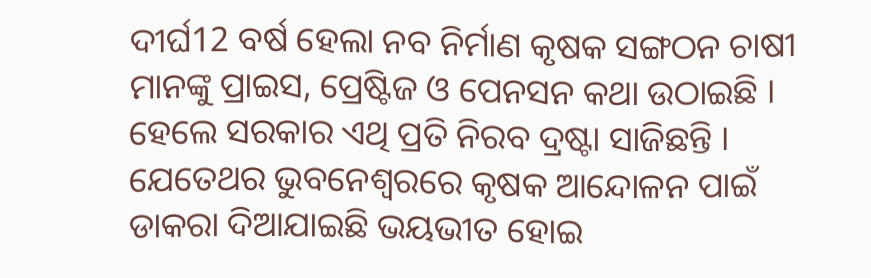ଦୀର୍ଘ12 ବର୍ଷ ହେଲା ନବ ନିର୍ମାଣ କୃଷକ ସଙ୍ଗଠନ ଚାଷୀ ମାନଙ୍କୁ ପ୍ରାଇସ, ପ୍ରେଷ୍ଟିଜ ଓ ପେନସନ କଥା ଉଠାଇଛି । ହେଲେ ସରକାର ଏଥି ପ୍ରତି ନିରବ ଦ୍ରଷ୍ଟା ସାଜିଛନ୍ତି । ଯେତେଥର ଭୁବନେଶ୍ୱରରେ କୃଷକ ଆନ୍ଦୋଳନ ପାଇଁ ଡାକରା ଦିଆଯାଇଛି ଭୟଭୀତ ହୋଇ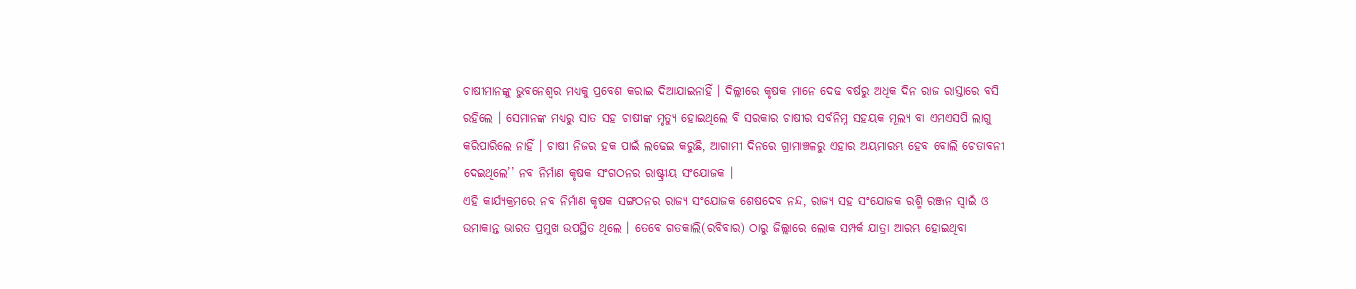ଚାଷୀମାନଙ୍କୁ ଭୁବନେଶ୍ୱର ମଧ୍ୟକୁ ପ୍ରବେଶ କରାଇ ଦିଆଯାଇନାହିଁ । ଦିଲ୍ଲୀରେ କୃଷକ ମାନେ ଦେଢ ବର୍ଷରୁ ଅଧିକ ଦିନ ରାଜ ରାସ୍ତାରେ ବସି ରହିଲେ । ସେମାନଙ୍କ ମଧ୍ୟରୁ ସାତ ସହ ଚାଷୀଙ୍କ ମୃତ୍ୟୁ ହୋଇଥିଲେ ବି ସରକାର ଚାଷୀର ସର୍ବନିମ୍ନ ସହୟକ ମୂଲ୍ୟ ବା ଏମଏସପି ଲାଗୁ କରିପାରିଲେ ନାହିଁ । ଚାଷୀ ନିଜର ହକ ପାଇଁ ଲଢେଇ କରୁଛି, ଆଗାମୀ ଦିନରେ ଗ୍ରାମାଞ୍ଚଳରୁ ଏହାର ଅୟମାରମ୍ଭ ହେବ ବୋଲି ଚେତାବନୀ ଦେଇଥିଲେ’’ ନବ ନିର୍ମାଣ କୃଷକ ସଂଗଠନର ରାଷ୍ଟ୍ରୀୟ ସଂଯୋଜକ ।
ଏହି କାର୍ଯ୍ୟକ୍ରମରେ ନବ ନିର୍ମାଣ କୃଷକ ସଙ୍ଗଠନର ରାଜ୍ୟ ସଂଯୋଜକ ଶେଷଦେବ ନନ୍ଦ, ରାଜ୍ୟ ସହ ସଂଯୋଜକ ରଶ୍ମି ରଞ୍ଜନ ସ୍ୱାଇଁ ଓ ଉମାକାନ୍ତ ଭାରତ ପ୍ରମୁଖ ଉପସ୍ଥିତ ଥିଲେ । ତେବେ ଗତକାଲି(ରବିବାର) ଠାରୁ ଜିଲ୍ଲାରେ ଲୋକ ସମ୍ପର୍କ ଯାତ୍ରା ଆରମ୍ଭ ହୋଇଥିବା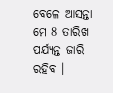ବେଳେ ଆସନ୍ତା ମେ 8 ତାରିଖ ପର୍ଯ୍ୟନ୍ତ ଜାରି ରହିବ ।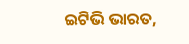ଇଟିଭି ଭାରତ,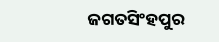ଜଗତସିଂହପୁର